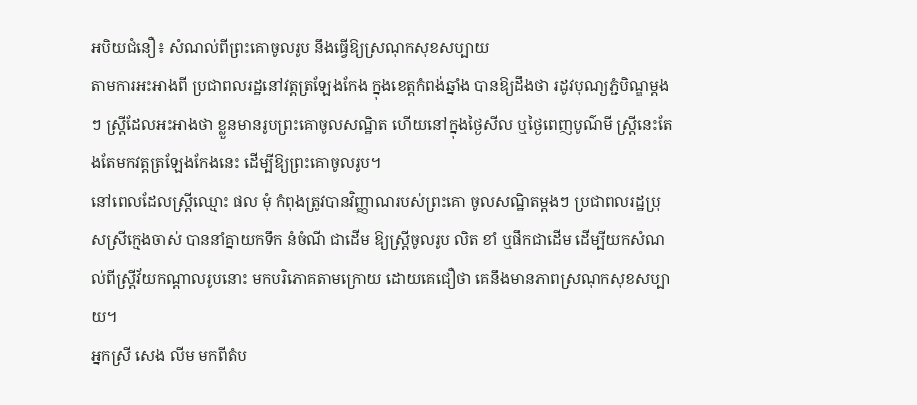អបិយជំនឿ៖ សំណល់ពីព្រះគោចូលរូប នឹងធ្វើឱ្យស្រណុកសុខសប្បាយ
តាមការអះអាងពី ប្រជាពលរដ្ឋនៅវត្តត្រឡែងកែង ក្នុងខេត្តកំពង់ឆ្នាំង បានឱ្យដឹងថា រដូវបុណ្យភ្ជំបិណ្ឌម្តងៗ ស្រ្តីដែលអះអាងថា ខ្លួនមានរូបព្រះគោចូលសណ្ឋិត ហើយនៅក្នុងថ្ងៃសីល ឬថ្ងៃពេញបូណ៌មី ស្ត្រីនេះតែងតែមកវត្តត្រឡែងកែងនេះ ដើម្បីឱ្យព្រះគោចូលរូប។
នៅពេលដែលស្រ្តីឈ្មោះ ផល មុំ កំពុងត្រូវបានវិញ្ញាណរបស់ព្រះគោ ចូលសណ្ឋិតម្តងៗ ប្រជាពលរដ្ឋប្រុសស្រីក្មេងចាស់ បាននាំគ្នាយកទឹក នំចំណី ជាដើម ឱ្យស្រ្តីចូលរូប លិត ខាំ ឬផឹកជាដើម ដើម្បីយកសំណល់ពីស្រ្តីវ័យកណ្តាលរូបនោះ មកបរិភោគតាមក្រោយ ដោយគេជឿថា គេនឹងមានភាពស្រណុកសុខសប្បាយ។
អ្នកស្រី សេង លីម មកពីតំប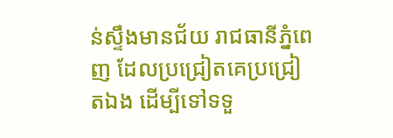ន់ស្ទឹងមានជ័យ រាជធានីភ្នំពេញ ដែលប្រជ្រៀតគេប្រជ្រៀតឯង ដើម្បីទៅទទួ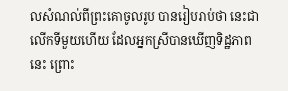លសំណល់ពីព្រះគោចូលរូប បានរៀបរាប់ថា នេះជាលើកទីមួយហើយ ដែលអ្នកស្រីបានឃើញទិដ្ឋភាពនេះ ព្រោះ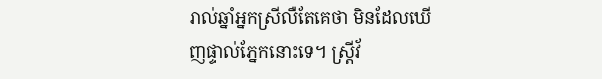រាល់ឆ្នាំអ្នកស្រីលឺតែគេថា មិនដែលឃើញផ្ទាល់ភ្នែកនោះទេ។ ស្រ្តីវ័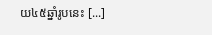យ៤៥ឆ្នាំរូបនេះ [...]